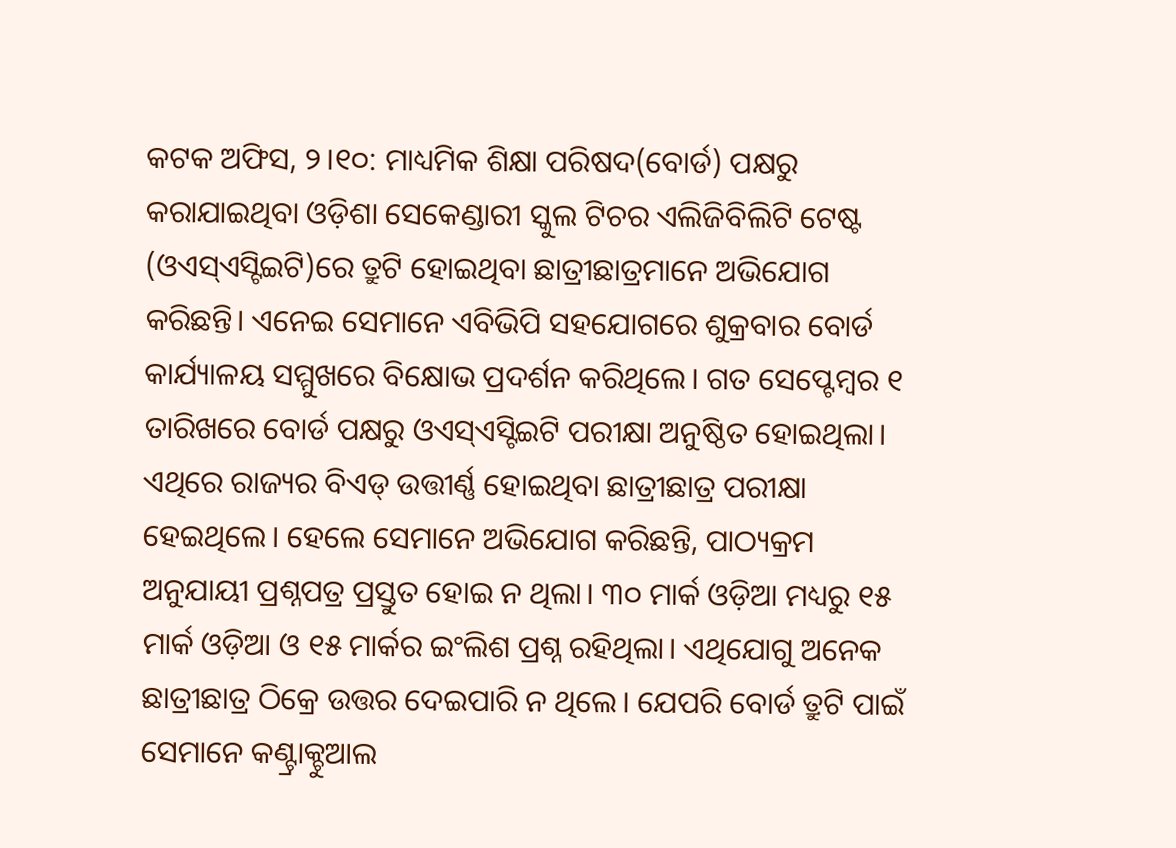କଟକ ଅଫିସ, ୨।୧୦: ମାଧ୍ୟମିକ ଶିକ୍ଷା ପରିଷଦ(ବୋର୍ଡ) ପକ୍ଷରୁ କରାଯାଇଥିବା ଓଡ଼ିଶା ସେକେଣ୍ଡାରୀ ସ୍କୁଲ ଟିଚର ଏଲିଜିବିଲିଟି ଟେଷ୍ଟ (ଓଏସ୍ଏସ୍ଟିଇଟି)ରେ ତ୍ରୁଟି ହୋଇଥିବା ଛାତ୍ରୀଛାତ୍ରମାନେ ଅଭିଯୋଗ କରିଛନ୍ତି। ଏନେଇ ସେମାନେ ଏବିଭିପି ସହଯୋଗରେ ଶୁକ୍ରବାର ବୋର୍ଡ କାର୍ଯ୍ୟାଳୟ ସମ୍ମୁଖରେ ବିକ୍ଷୋଭ ପ୍ରଦର୍ଶନ କରିଥିଲେ। ଗତ ସେପ୍ଟେମ୍ବର ୧ ତାରିଖରେ ବୋର୍ଡ ପକ୍ଷରୁ ଓଏସ୍ଏସ୍ଟିଇଟି ପରୀକ୍ଷା ଅନୁଷ୍ଠିତ ହୋଇଥିଲା। ଏଥିରେ ରାଜ୍ୟର ବିଏଡ୍ ଉତ୍ତୀର୍ଣ୍ଣ ହୋଇଥିବା ଛାତ୍ରୀଛାତ୍ର ପରୀକ୍ଷା ହେଇଥିଲେ। ହେଲେ ସେମାନେ ଅଭିଯୋଗ କରିଛନ୍ତି, ପାଠ୍ୟକ୍ରମ ଅନୁଯାୟୀ ପ୍ରଶ୍ନପତ୍ର ପ୍ରସ୍ତୁତ ହୋଇ ନ ଥିଲା। ୩୦ ମାର୍କ ଓଡ଼ିଆ ମଧ୍ୟରୁ ୧୫ ମାର୍କ ଓଡ଼ିଆ ଓ ୧୫ ମାର୍କର ଇଂଲିଶ ପ୍ରଶ୍ନ ରହିଥିଲା। ଏଥିଯୋଗୁ ଅନେକ ଛାତ୍ରୀଛାତ୍ର ଠିକ୍ରେ ଉତ୍ତର ଦେଇପାରି ନ ଥିଲେ। ଯେପରି ବୋର୍ଡ ତ୍ରୁଟି ପାଇଁ ସେମାନେ କଣ୍ଟ୍ରାକ୍ଚୁଆଲ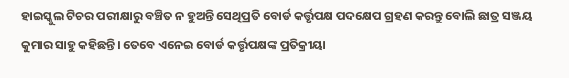ହାଇସ୍କୁଲ ଟିଚର ପରୀକ୍ଷାରୁ ବଞ୍ଚିତ ନ ହୁଅନ୍ତି ସେଥିପ୍ରତି ବୋର୍ଡ କର୍ତ୍ତୃପକ୍ଷ ପଦକ୍ଷେପ ଗ୍ରହଣ କରନ୍ତୁ ବୋଲି ଛାତ୍ର ସଞ୍ଜୟ କୁମାର ସାହୁ କହିଛନ୍ତି। ତେବେ ଏନେଇ ବୋର୍ଡ କର୍ତ୍ତୃପକ୍ଷଙ୍କ ପ୍ରତିକ୍ରୀୟା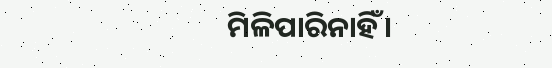ମିଳିପାରିନାହିଁ ।